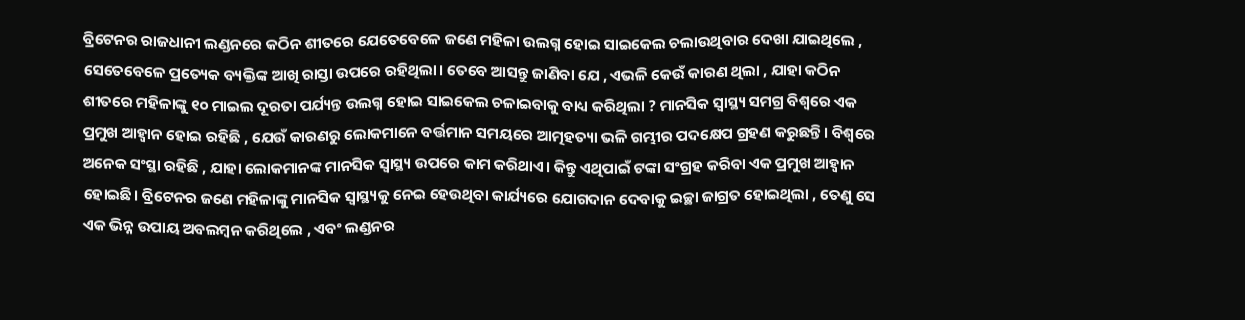ବ୍ରିଟେନର ରାଜଧାନୀ ଲଣ୍ଡନରେ କଠିନ ଶୀତରେ ଯେତେବେଳେ ଜଣେ ମହିଳା ଉଲଗ୍ନ ହୋଇ ସାଇକେଲ ଚଲାଉଥିବାର ଦେଖା ଯାଇଥିଲେ , ସେତେବେଳେ ପ୍ରତ୍ୟେକ ବ୍ୟକ୍ତିଙ୍କ ଆଖି ରାସ୍ତା ଉପରେ ରହିଥିଲା। ତେବେ ଆସନ୍ତୁ ଜାଣିବା ଯେ , ଏଭଳି କେଉଁ କାରଣ ଥିଲା , ଯାହା କଠିନ ଶୀତରେ ମହିଳାଙ୍କୁ ୧୦ ମାଇଲ ଦୂରତା ପର୍ଯ୍ୟନ୍ତ ଉଲଗ୍ନ ହୋଇ ସାଇକେଲ ଚଳାଇବାକୁ ବାଧ୍ୟ କରିଥିଲା ? ମାନସିକ ସ୍ୱାସ୍ଥ୍ୟ ସମଗ୍ର ବିଶ୍ୱରେ ଏକ ପ୍ରମୁଖ ଆହ୍ଵାନ ହୋଇ ରହିଛି , ଯେଉଁ କାରଣରୁ ଲୋକମାନେ ବର୍ତ୍ତମାନ ସମୟରେ ଆତ୍ମହତ୍ୟା ଭଳି ଗମ୍ଭୀର ପଦକ୍ଷେପ ଗ୍ରହଣ କରୁଛନ୍ତି। ବିଶ୍ୱରେ ଅନେକ ସଂସ୍ଥା ରହିଛି , ଯାହା ଲୋକମାନଙ୍କ ମାନସିକ ସ୍ୱାସ୍ଥ୍ୟ ଉପରେ କାମ କରିଥାଏ। କିନ୍ତୁ ଏଥିପାଇଁ ଟଙ୍କା ସଂଗ୍ରହ କରିବା ଏକ ପ୍ରମୁଖ ଆହ୍ୱାନ ହୋଇଛି। ବ୍ରିଟେନର ଜଣେ ମହିଳାଙ୍କୁ ମାନସିକ ସ୍ୱାସ୍ଥ୍ୟକୁ ନେଇ ହେଉଥିବା କାର୍ଯ୍ୟରେ ଯୋଗଦାନ ଦେବାକୁ ଇଚ୍ଛା ଜାଗ୍ରତ ହୋଇଥିଲା , ତେଣୁ ସେ ଏକ ଭିନ୍ନ ଉପାୟ ଅବଲମ୍ବନ କରିଥିଲେ , ଏବଂ ଲଣ୍ଡନର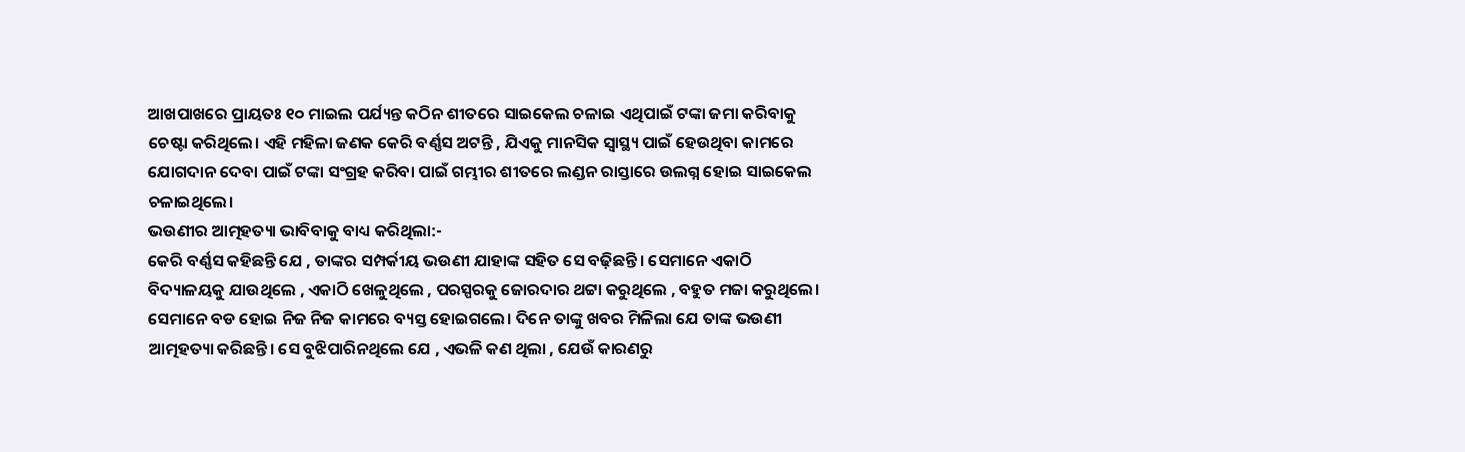ଆଖପାଖରେ ପ୍ରାୟତଃ ୧୦ ମାଇଲ ପର୍ଯ୍ୟନ୍ତ କଠିନ ଶୀତରେ ସାଇକେଲ ଚଳାଇ ଏଥିପାଇଁ ଟଙ୍କା ଜମା କରିବାକୁ ଚେଷ୍ଟା କରିଥିଲେ। ଏହି ମହିଳା ଜଣକ କେରି ବର୍ଣ୍ଣସ ଅଟନ୍ତି , ଯିଏକୁ ମାନସିକ ସ୍ୱାସ୍ଥ୍ୟ ପାଇଁ ହେଉଥିବା କାମରେ ଯୋଗଦାନ ଦେବା ପାଇଁ ଟଙ୍କା ସଂଗ୍ରହ କରିବା ପାଇଁ ଗମ୍ଭୀର ଶୀତରେ ଲଣ୍ଡନ ରାସ୍ତାରେ ଉଲଗ୍ନ ହୋଇ ସାଇକେଲ ଚଳାଇଥିଲେ।
ଭଉଣୀର ଆତ୍ମହତ୍ୟା ଭାବିବାକୁ ବାଧ୍ୟ କରିଥିଲା:-
କେରି ବର୍ଣ୍ଣସ କହିଛନ୍ତି ଯେ , ତାଙ୍କର ସମ୍ପର୍କୀୟ ଭଉଣୀ ଯାହାଙ୍କ ସହିତ ସେ ବଢ଼ିଛନ୍ତି। ସେମାନେ ଏକାଠି ବିଦ୍ୟାଳୟକୁ ଯାଉଥିଲେ , ଏକାଠି ଖେଳୁଥିଲେ , ପରସ୍ପରକୁ ଜୋରଦାର ଥଟ୍ଟା କରୁଥିଲେ , ବହୁତ ମଜା କରୁଥିଲେ। ସେମାନେ ବଡ ହୋଇ ନିଜ ନିଜ କାମରେ ବ୍ୟସ୍ତ ହୋଇଗଲେ। ଦିନେ ତାଙ୍କୁ ଖବର ମିଳିଲା ଯେ ତାଙ୍କ ଭଉଣୀ ଆତ୍ମହତ୍ୟା କରିଛନ୍ତି। ସେ ବୁଝିପାରିନଥିଲେ ଯେ , ଏଭଳି କଣ ଥିଲା , ଯେଉଁ କାରଣରୁ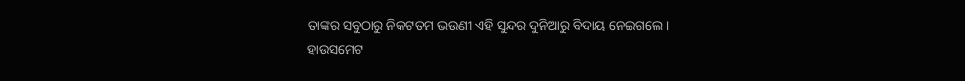ତାଙ୍କର ସବୁଠାରୁ ନିକଟତମ ଭଉଣୀ ଏହି ସୁନ୍ଦର ଦୁନିଆରୁ ବିଦାୟ ନେଇଗଲେ।
ହାଉସମେଟ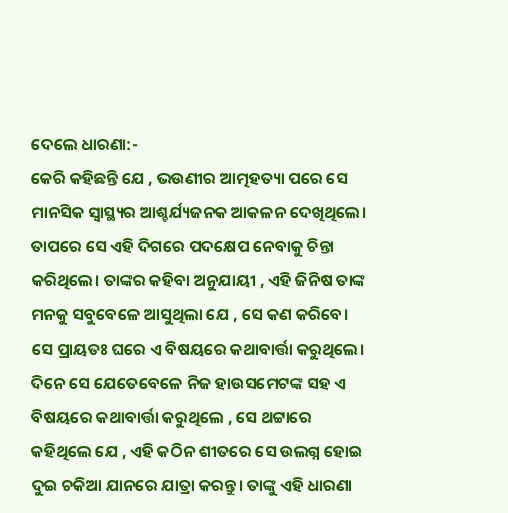ଦେଲେ ଧାରଣା:-
କେରି କହିଛନ୍ତି ଯେ , ଭଉଣୀର ଆତ୍ମହତ୍ୟା ପରେ ସେ ମାନସିକ ସ୍ୱାସ୍ଥ୍ୟର ଆଶ୍ଚର୍ଯ୍ୟଜନକ ଆକଳନ ଦେଖିଥିଲେ। ତାପରେ ସେ ଏହି ଦିଗରେ ପଦକ୍ଷେପ ନେବାକୁ ଚିନ୍ତା କରିଥିଲେ। ତାଙ୍କର କହିବା ଅନୁଯାୟୀ , ଏହି ଜିନିଷ ତାଙ୍କ ମନକୁ ସବୁବେଳେ ଆସୁଥିଲା ଯେ , ସେ କଣ କରିବେ। ସେ ପ୍ରାୟତଃ ଘରେ ଏ ବିଷୟରେ କଥାବାର୍ତ୍ତା କରୁଥିଲେ। ଦିନେ ସେ ଯେତେବେଳେ ନିଜ ହାଉସମେଟଙ୍କ ସହ ଏ ବିଷୟରେ କଥାବାର୍ତ୍ତା କରୁଥିଲେ , ସେ ଥଟ୍ଟାରେ କହିଥିଲେ ଯେ , ଏହି କଠିନ ଶୀତରେ ସେ ଉଲଗ୍ନ ହୋଇ ଦୁଇ ଚକିଆ ଯାନରେ ଯାତ୍ରା କରନ୍ତୁ। ତାଙ୍କୁ ଏହି ଧାରଣା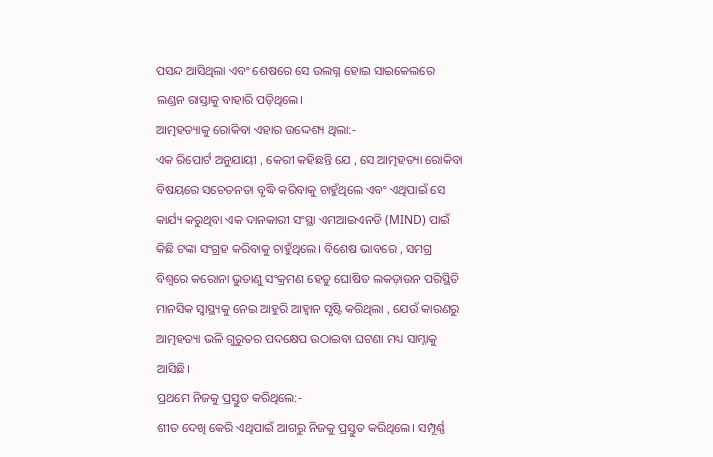ପସନ୍ଦ ଆସିଥିଲା ଏବଂ ଶେଷରେ ସେ ଉଲଗ୍ନ ହୋଇ ସାଇକେଲରେ ଲଣ୍ଡନ ରାସ୍ତାକୁ ବାହାରି ପଡ଼ିଥିଲେ।
ଆତ୍ମହତ୍ୟାକୁ ରୋକିବା ଏହାର ଉଦ୍ଦେଶ୍ୟ ଥିଲା:-
ଏକ ରିପୋର୍ଟ ଅନୁଯାୟୀ , କେରୀ କହିଛନ୍ତି ଯେ , ସେ ଆତ୍ମହତ୍ୟା ରୋକିବା ବିଷୟରେ ସଚେତନତା ବୃଦ୍ଧି କରିବାକୁ ଚାହୁଁଥିଲେ ଏବଂ ଏଥିପାଇଁ ସେ କାର୍ଯ୍ୟ କରୁଥିବା ଏକ ଦାନକାରୀ ସଂସ୍ଥା ଏମଆଇଏନଡି (MIND) ପାଇଁ କିଛି ଟଙ୍କା ସଂଗ୍ରହ କରିବାକୁ ଚାହୁଁଥିଲେ। ବିଶେଷ ଭାବରେ , ସମଗ୍ର ବିଶ୍ୱରେ କରୋନା ଭୁତାଣୁ ସଂକ୍ରମଣ ହେତୁ ଘୋଷିତ ଲକଡ଼ାଉନ ପରିସ୍ଥିତି ମାନସିକ ସ୍ୱାସ୍ଥ୍ୟକୁ ନେଇ ଆହୁରି ଆହ୍ୱାନ ସୃଷ୍ଟି କରିଥିଲା , ଯେଉଁ କାରଣରୁ ଆତ୍ମହତ୍ୟା ଭଳି ଗୁରୁତର ପଦକ୍ଷେପ ଉଠାଇବା ଘଟଣା ମଧ୍ୟ ସାମ୍ନାକୁ ଆସିଛି।
ପ୍ରଥମେ ନିଜକୁ ପ୍ରସ୍ତୁତ କରିଥିଲେ:-
ଶୀତ ଦେଖି କେରି ଏଥିପାଇଁ ଆଗରୁ ନିଜକୁ ପ୍ରସ୍ତୁତ କରିଥିଲେ। ସମ୍ପୂର୍ଣ୍ଣ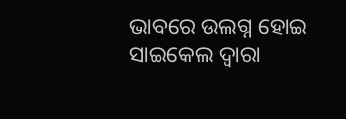ଭାବରେ ଉଲଗ୍ନ ହୋଇ ସାଇକେଲ ଦ୍ୱାରା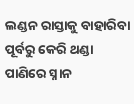ଲଣ୍ଡନ ରାସ୍ତାକୁ ବାହାରିବା ପୂର୍ବରୁ କେରି ଥଣ୍ଡା ପାଣିରେ ସ୍ନାନ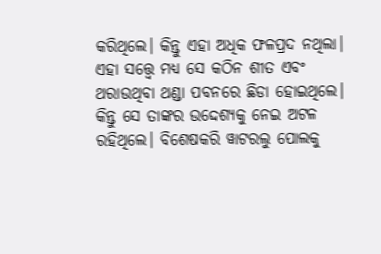କରିଥିଲେ। କିନ୍ତୁ ଏହା ଅଧିକ ଫଳପ୍ରଦ ନଥିଲା। ଏହା ସତ୍ତ୍ୱେ ମଧ୍ୟ ସେ କଠିନ ଶୀତ ଏବଂ ଥରାଉଥିବା ଥଣ୍ଡା ପବନରେ ଛିଡା ହୋଇଥିଲେ। କିନ୍ତୁ ସେ ତାଙ୍କର ଉଦ୍ଦେଶ୍ୟକୁ ନେଇ ଅଟଳ ରହିଥିଲେ। ବିଶେଷକରି ୱାଟରଲୁ ପୋଲକୁ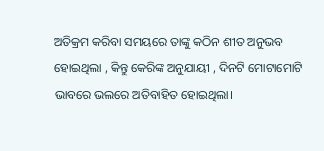ଅତିକ୍ରମ କରିବା ସମୟରେ ତାଙ୍କୁ କଠିନ ଶୀତ ଅନୁଭବ ହୋଇଥିଲା , କିନ୍ତୁ କେରିଙ୍କ ଅନୁଯାୟୀ , ଦିନଟି ମୋଟାମୋଟି ଭାବରେ ଭଲରେ ଅତିବାହିତ ହୋଇଥିଲା।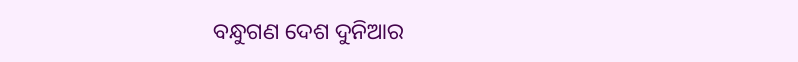ବନ୍ଧୁଗଣ ଦେଶ ଦୁନିଆର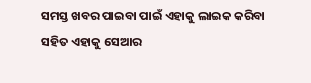ସମସ୍ତ ଖବର ପାଇବା ପାଇଁ ଏହାକୁ ଲାଇକ କରିବା ସହିତ ଏହାକୁ ସେଆର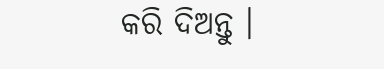କରି ଦିଅନ୍ତୁ ।